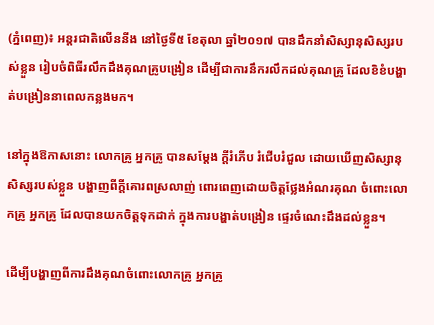(ភ្នំពេញ)៖ អន្តរជាតិលើននីង នៅថ្ងៃទី៥ ខែតុលា ឆ្នាំ២០១៧ បានដឹកនាំសិស្សានុសិស្សរបស់ខ្លួន រៀបចំពិធីរលឹកដឹងគុណគ្រូបង្រៀន ដើម្បីជាការនឹករលឹកដល់គុណគ្រូ ដែលខិខំបង្ហាត់បង្រៀននាពេលកន្លងមក។

នៅក្នុងឱកាសនោះ លោកគ្រូ អ្នកគ្រូ បានសម្តែង ក្តីរំភើប រំជើបរំជួល ដោយឃើញសិស្សានុសិស្សរបស់ខ្លួន បង្ហាញពីក្តីគោរពស្រលាញ់ ពោរពេញដោយចិត្តថ្លែងអំណរគុណ ចំពោះលោកគ្រូ អ្នកគ្រូ ដែលបានយកចិត្តទុកដាក់ ក្នុងការបង្ហាត់បង្រៀន ផ្ទេរចំណេះដឹងដល់ខ្លួន។

ដើម្បីបង្ហាញពីការដឹងគុណចំពោះលោកគ្រូ អ្នកគ្រូ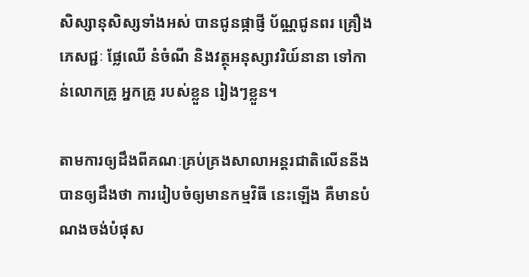សិស្សានុសិស្សទាំងអស់ បានជូនផ្កាផ្ញី ប័ណ្ណជូនពរ គ្រឿងភេសជ្ជៈ ផ្លែឈើ នំចំណី និងវត្ថុអនុស្សាវរិយ៍នានា ទៅកាន់លោកគ្រូ អ្នកគ្រូ របស់ខ្លួន រៀងៗខ្លួន។

តាមការឲ្យដឹងពីគណៈគ្រប់គ្រងសាលាអន្តរជាតិលើននីង បានឲ្យដឹងថា ការរៀបចំឲ្យមានកម្មវិធី នេះឡើង គឺមានបំណងចង់បំផុស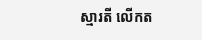ស្មារតី លើកត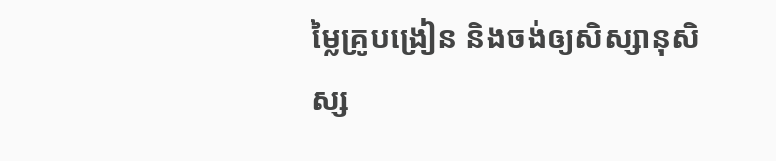ម្លៃគ្រូបង្រៀន និងចង់ឲ្យសិស្សានុសិស្ស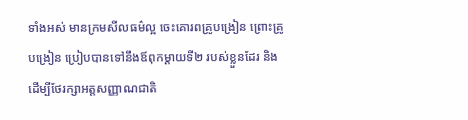ទាំងអស់ មានក្រមសីលធម៌ល្អ ចេះគោរពគ្រូបង្រៀន ព្រោះគ្រូបង្រៀន ប្រៀបបានទៅនឹងឪពុកម្តាយទី២ របស់ខ្លួនដែរ និងដើម្បីថែរក្សាអត្តសញ្ញាណជាតិ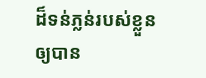ដ៏ទន់ភ្លន់របស់ខ្លួន ឲ្យបាន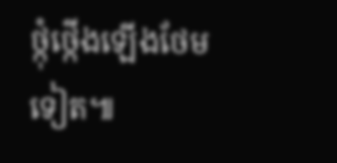ថ្កុំថ្កើងឡើងថែមទៀត៕